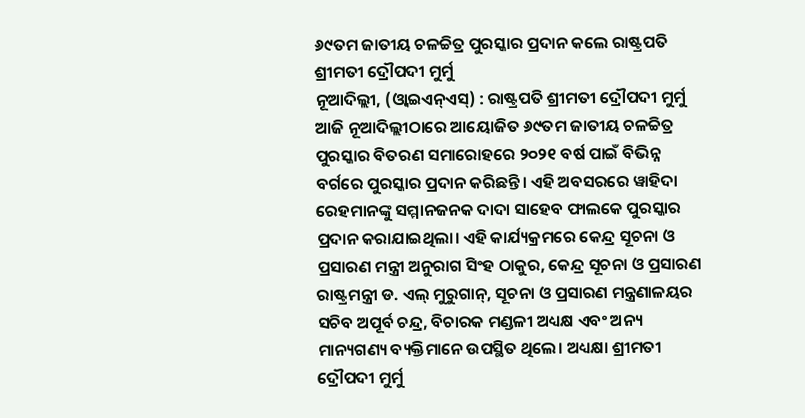୬୯ତମ ଜାତୀୟ ଚଳଚ୍ଚିତ୍ର ପୁରସ୍କାର ପ୍ରଦାନ କଲେ ରାଷ୍ଟ୍ରପତି ଶ୍ରୀମତୀ ଦ୍ରୌପଦୀ ମୁର୍ମୁ
ନୂଆଦିଲ୍ଲୀ, (ଓ୍ବାଇଏନ୍ଏସ୍) : ରାଷ୍ଟ୍ରପତି ଶ୍ରୀମତୀ ଦ୍ରୌପଦୀ ମୁର୍ମୁ ଆଜି ନୂଆଦିଲ୍ଲୀଠାରେ ଆୟୋଜିତ ୬୯ତମ ଜାତୀୟ ଚଳଚ୍ଚିତ୍ର ପୁରସ୍କାର ବିତରଣ ସମାରୋହରେ ୨୦୨୧ ବର୍ଷ ପାଇଁ ବିଭିନ୍ନ ବର୍ଗରେ ପୁରସ୍କାର ପ୍ରଦାନ କରିଛନ୍ତି। ଏହି ଅବସରରେ ୱାହିଦା ରେହମାନଙ୍କୁ ସମ୍ମାନଜନକ ଦାଦା ସାହେବ ଫାଲକେ ପୁରସ୍କାର ପ୍ରଦାନ କରାଯାଇଥିଲା। ଏହି କାର୍ଯ୍ୟକ୍ରମରେ କେନ୍ଦ୍ର ସୂଚନା ଓ ପ୍ରସାରଣ ମନ୍ତ୍ରୀ ଅନୁରାଗ ସିଂହ ଠାକୁର, କେନ୍ଦ୍ର ସୂଚନା ଓ ପ୍ରସାରଣ ରାଷ୍ଟ୍ରମନ୍ତ୍ରୀ ଡ. ଏଲ୍ ମୁରୁଗାନ୍, ସୂଚନା ଓ ପ୍ରସାରଣ ମନ୍ତ୍ରଣାଳୟର ସଚିବ ଅପୂର୍ବ ଚନ୍ଦ୍ର, ବିଚାରକ ମଣ୍ଡଳୀ ଅଧ୍ୟକ୍ଷ ଏବଂ ଅନ୍ୟ ମାନ୍ୟଗଣ୍ୟ ବ୍ୟକ୍ତିମାନେ ଉପସ୍ଥିତ ଥିଲେ। ଅଧ୍ୟକ୍ଷା ଶ୍ରୀମତୀ ଦ୍ରୌପଦୀ ମୁର୍ମୁ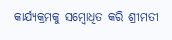କାର୍ଯ୍ୟକ୍ରମକୁ ସମ୍ବୋଧିତ କରି ଶ୍ରୀମତୀ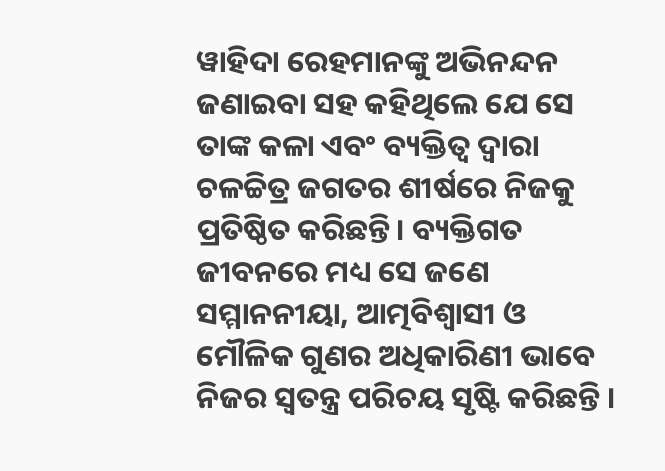ୱାହିଦା ରେହମାନଙ୍କୁ ଅଭିନନ୍ଦନ ଜଣାଇବା ସହ କହିଥିଲେ ଯେ ସେ ତାଙ୍କ କଳା ଏବଂ ବ୍ୟକ୍ତିତ୍ୱ ଦ୍ୱାରା ଚଳଚ୍ଚିତ୍ର ଜଗତର ଶୀର୍ଷରେ ନିଜକୁ ପ୍ରତିଷ୍ଠିତ କରିଛନ୍ତି। ବ୍ୟକ୍ତିଗତ ଜୀବନରେ ମଧ୍ୟ ସେ ଜଣେ ସମ୍ମାନନୀୟା, ଆତ୍ମବିଶ୍ୱାସୀ ଓ ମୌଳିକ ଗୁଣର ଅଧିକାରିଣୀ ଭାବେ ନିଜର ସ୍ୱତନ୍ତ୍ର ପରିଚୟ ସୃଷ୍ଟି କରିଛନ୍ତି ।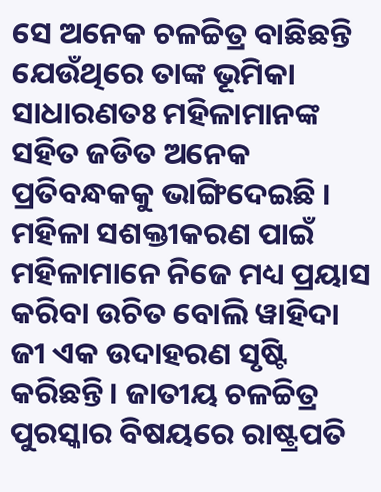ସେ ଅନେକ ଚଳଚ୍ଚିତ୍ର ବାଛିଛନ୍ତି ଯେଉଁଥିରେ ତାଙ୍କ ଭୂମିକା ସାଧାରଣତଃ ମହିଳାମାନଙ୍କ ସହିତ ଜଡିତ ଅନେକ ପ୍ରତିବନ୍ଧକକୁ ଭାଙ୍ଗିଦେଇଛି । ମହିଳା ସଶକ୍ତୀକରଣ ପାଇଁ ମହିଳାମାନେ ନିଜେ ମଧ୍ୟ ପ୍ରୟାସ କରିବା ଉଚିତ ବୋଲି ୱାହିଦା ଜୀ ଏକ ଉଦାହରଣ ସୃଷ୍ଟି କରିଛନ୍ତି। ଜାତୀୟ ଚଳଚ୍ଚିତ୍ର ପୁରସ୍କାର ବିଷୟରେ ରାଷ୍ଟ୍ରପତି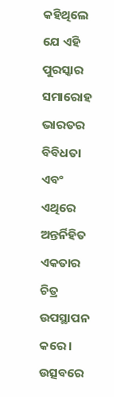କହିଥିଲେ ଯେ ଏହି ପୁରସ୍କାର ସମାରୋହ ଭାରତର ବିବିଧତା ଏବଂ ଏଥିରେ ଅନ୍ତର୍ନିହିତ ଏକତାର ଚିତ୍ର ଉପସ୍ଥାପନ କରେ । ଉତ୍ସବରେ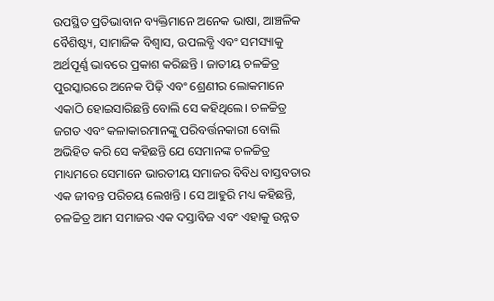ଉପସ୍ଥିତ ପ୍ରତିଭାବାନ ବ୍ୟକ୍ତିମାନେ ଅନେକ ଭାଷା, ଆଞ୍ଚଳିକ ବୈଶିଷ୍ଟ୍ୟ, ସାମାଜିକ ବିଶ୍ୱାସ, ଉପଲବ୍ଧି ଏବଂ ସମସ୍ୟାକୁ ଅର୍ଥପୂର୍ଣ୍ଣ ଭାବରେ ପ୍ରକାଶ କରିଛନ୍ତି । ଜାତୀୟ ଚଳଚ୍ଚିତ୍ର ପୁରସ୍କାରରେ ଅନେକ ପିଢ଼ି ଏବଂ ଶ୍ରେଣୀର ଲୋକମାନେ ଏକାଠି ହୋଇସାରିଛନ୍ତି ବୋଲି ସେ କହିଥିଲେ। ଚଳଚ୍ଚିତ୍ର ଜଗତ ଏବଂ କଳାକାରମାନଙ୍କୁ ପରିବର୍ତ୍ତନକାରୀ ବୋଲି ଅଭିହିତ କରି ସେ କହିଛନ୍ତି ଯେ ସେମାନଙ୍କ ଚଳଚ୍ଚିତ୍ର ମାଧ୍ୟମରେ ସେମାନେ ଭାରତୀୟ ସମାଜର ବିବିଧ ବାସ୍ତବତାର ଏକ ଜୀବନ୍ତ ପରିଚୟ ଲେଖନ୍ତି । ସେ ଆହୁରି ମଧ୍ୟ କହିଛନ୍ତି, ଚଳଚ୍ଚିତ୍ର ଆମ ସମାଜର ଏକ ଦସ୍ତାବିଜ ଏବଂ ଏହାକୁ ଉନ୍ନତ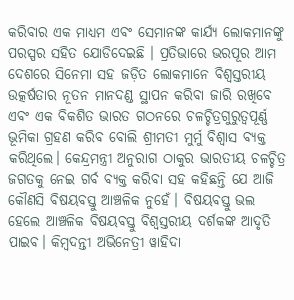କରିବାର ଏକ ମାଧ୍ୟମ ଏବଂ ସେମାନଙ୍କ କାର୍ଯ୍ୟ ଲୋକମାନଙ୍କୁ ପରସ୍ପର ସହିତ ଯୋଡିଦେଇଛି । ପ୍ରତିଭାରେ ଭରପୂର ଆମ ଦେଶରେ ସିନେମା ସହ ଜଡ଼ିତ ଲୋକମାନେ ବିଶ୍ୱସ୍ତରୀୟ ଉତ୍କର୍ଷତାର ନୂତନ ମାନଦଣ୍ଡ ସ୍ଥାପନ କରିବା ଜାରି ରଖିବେ ଏବଂ ଏକ ବିକଶିତ ଭାରତ ଗଠନରେ ଚଳଚ୍ଚିତ୍ରଗୁରୁତ୍ୱପୂର୍ଣ୍ଣ ଭୂମିକା ଗ୍ରହଣ କରିବ ବୋଲି ଶ୍ରୀମତୀ ମୁର୍ମୁ ବିଶ୍ୱାସ ବ୍ୟକ୍ତ କରିଥିଲେ। କେନ୍ଦ୍ରମନ୍ତ୍ରୀ ଅନୁରାଗ ଠାକୁର ଭାରତୀୟ ଚଳଚ୍ଚିତ୍ର ଜଗତକୁ ନେଇ ଗର୍ବ ବ୍ୟକ୍ତ କରିବା ସହ କହିଛନ୍ତି ଯେ ଆଜି କୌଣସି ବିଷୟବସ୍ତୁ ଆଞ୍ଚଳିକ ନୁହେଁ। ବିଷୟବସ୍ତୁ ଭଲ ହେଲେ ଆଞ୍ଚଳିକ ବିଷୟବସ୍ତୁ ବିଶ୍ୱସ୍ତରୀୟ ଦର୍ଶକଙ୍କ ଆଦୃତି ପାଇବ। କିମ୍ବଦନ୍ତୀ ଅଭିନେତ୍ରୀ ୱାହିଦା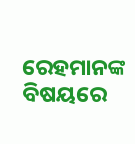ରେହମାନଙ୍କ ବିଷୟରେ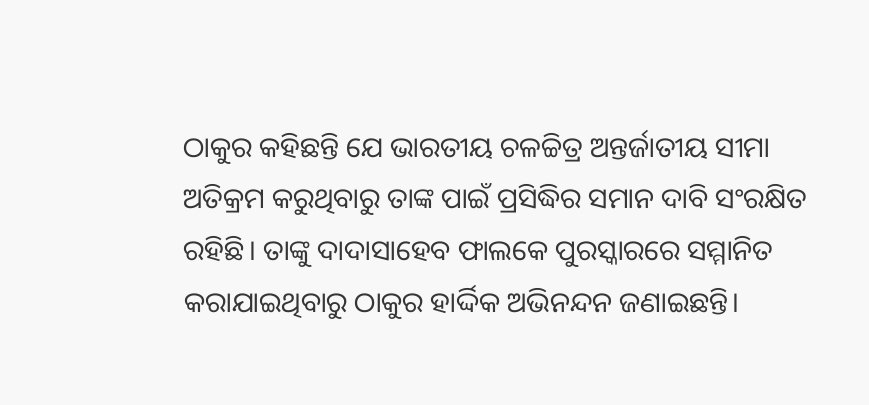ଠାକୁର କହିଛନ୍ତି ଯେ ଭାରତୀୟ ଚଳଚ୍ଚିତ୍ର ଅନ୍ତର୍ଜାତୀୟ ସୀମା ଅତିକ୍ରମ କରୁଥିବାରୁ ତାଙ୍କ ପାଇଁ ପ୍ରସିଦ୍ଧିର ସମାନ ଦାବି ସଂରକ୍ଷିତ ରହିଛି। ତାଙ୍କୁ ଦାଦାସାହେବ ଫାଲକେ ପୁରସ୍କାରରେ ସମ୍ମାନିତ କରାଯାଇଥିବାରୁ ଠାକୁର ହାର୍ଦ୍ଦିକ ଅଭିନନ୍ଦନ ଜଣାଇଛନ୍ତି।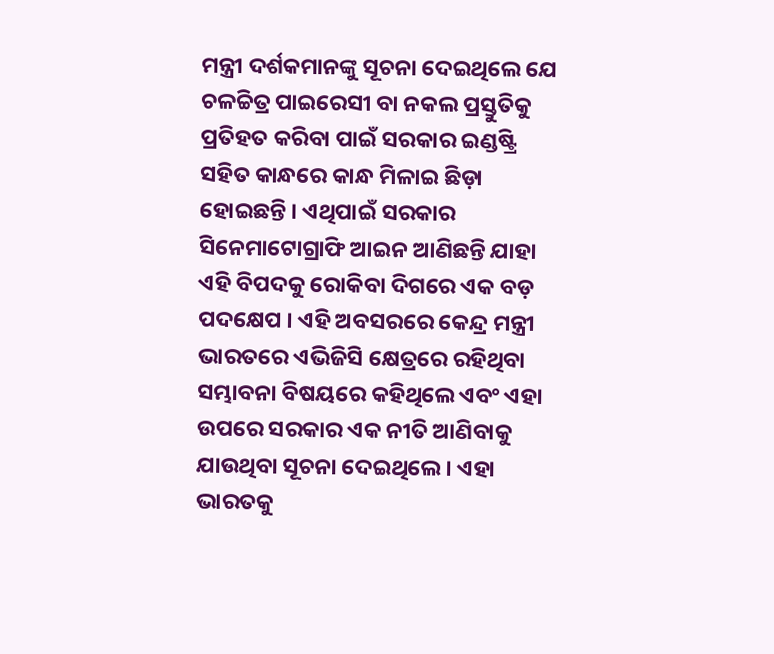ମନ୍ତ୍ରୀ ଦର୍ଶକମାନଙ୍କୁ ସୂଚନା ଦେଇଥିଲେ ଯେ ଚଳଚ୍ଚିତ୍ର ପାଇରେସୀ ବା ନକଲ ପ୍ରସ୍ତୁତିକୁ ପ୍ରତିହତ କରିବା ପାଇଁ ସରକାର ଇଣ୍ଡଷ୍ଟ୍ରି ସହିତ କାନ୍ଧରେ କାନ୍ଧ ମିଳାଇ ଛିଡ଼ା ହୋଇଛନ୍ତି । ଏଥିପାଇଁ ସରକାର ସିନେମାଟୋଗ୍ରାଫି ଆଇନ ଆଣିଛନ୍ତି ଯାହା ଏହି ବିପଦକୁ ରୋକିବା ଦିଗରେ ଏକ ବଡ଼ ପଦକ୍ଷେପ । ଏହି ଅବସରରେ କେନ୍ଦ୍ର ମନ୍ତ୍ରୀ ଭାରତରେ ଏଭିଜିସି କ୍ଷେତ୍ରରେ ରହିଥିବା ସମ୍ଭାବନା ବିଷୟରେ କହିଥିଲେ ଏବଂ ଏହା ଉପରେ ସରକାର ଏକ ନୀତି ଆଣିବାକୁ ଯାଉଥିବା ସୂଚନା ଦେଇଥିଲେ । ଏହା ଭାରତକୁ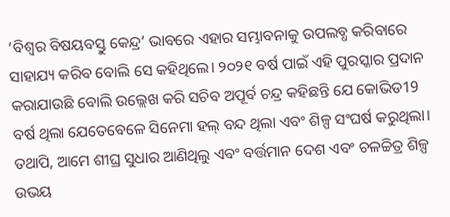‘ବିଶ୍ୱର ବିଷୟବସ୍ତୁ କେନ୍ଦ୍ର’ ଭାବରେ ଏହାର ସମ୍ଭାବନାକୁ ଉପଲବ୍ଧ କରିବାରେ ସାହାଯ୍ୟ କରିବ ବୋଲି ସେ କହିଥିଲେ। ୨୦୨୧ ବର୍ଷ ପାଇଁ ଏହି ପୁରସ୍କାର ପ୍ରଦାନ କରାଯାଉଛି ବୋଲି ଉଲ୍ଲେଖ କରି ସଚିବ ଅପୂର୍ବ ଚନ୍ଦ୍ର କହିଛନ୍ତି ଯେ କୋଭିଡ19 ବର୍ଷ ଥିଲା ଯେତେବେଳେ ସିନେମା ହଲ୍ ବନ୍ଦ ଥିଲା ଏବଂ ଶିଳ୍ପ ସଂଘର୍ଷ କରୁଥିଲା। ତଥାପି, ଆମେ ଶୀଘ୍ର ସୁଧାର ଆଣିଥିଲୁ ଏବଂ ବର୍ତ୍ତମାନ ଦେଶ ଏବଂ ଚଳଚ୍ଚିତ୍ର ଶିଳ୍ପ ଉଭୟ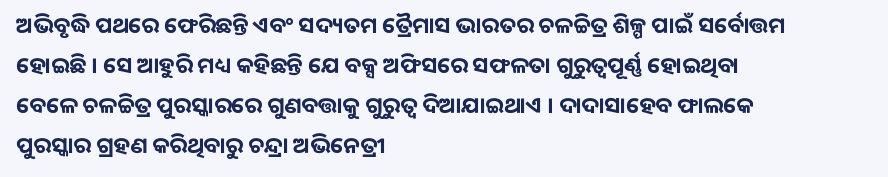ଅଭିବୃଦ୍ଧି ପଥରେ ଫେରିଛନ୍ତି ଏବଂ ସଦ୍ୟତମ ତ୍ରୈମାସ ଭାରତର ଚଳଚ୍ଚିତ୍ର ଶିଳ୍ପ ପାଇଁ ସର୍ବୋତ୍ତମ ହୋଇଛି । ସେ ଆହୁରି ମଧ୍ୟ କହିଛନ୍ତି ଯେ ବକ୍ସ ଅଫିସରେ ସଫଳତା ଗୁରୁତ୍ୱପୂର୍ଣ୍ଣ ହୋଇଥିବା ବେଳେ ଚଳଚ୍ଚିତ୍ର ପୁରସ୍କାରରେ ଗୁଣବତ୍ତାକୁ ଗୁରୁତ୍ୱ ଦିଆଯାଇଥାଏ । ଦାଦାସାହେବ ଫାଲକେ ପୁରସ୍କାର ଗ୍ରହଣ କରିଥିବାରୁ ଚନ୍ଦ୍ରା ଅଭିନେତ୍ରୀ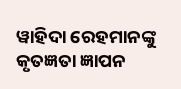ୱାହିଦା ରେହମାନଙ୍କୁ କୃତଜ୍ଞତା ଜ୍ଞାପନ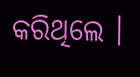କରିଥିଲେ ।